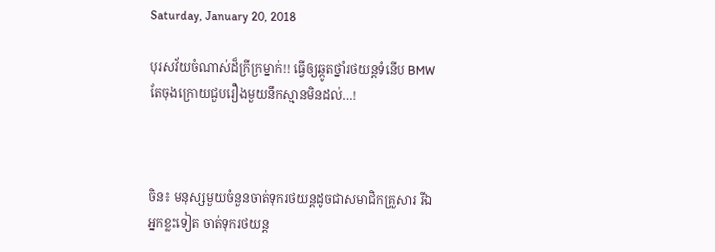Saturday, January 20, 2018

បុរសវ័យចំណាស់ដ៏ក្រីក្រម្នាក់!! ធ្វើឲ្យឆ្កូតថ្នាំរថយន្តទំនើប BMW តែចុងក្រោយជួបរឿងមួយនឹកស្មានមិនដល់…!



ចិន៖ មនុស្សមួយចំនួនចាត់ទុករថយន្តដូចជាសមាជិកគ្រួសារ រីឯអ្នកខ្លះទៀត ចាត់ទុករថយន្ត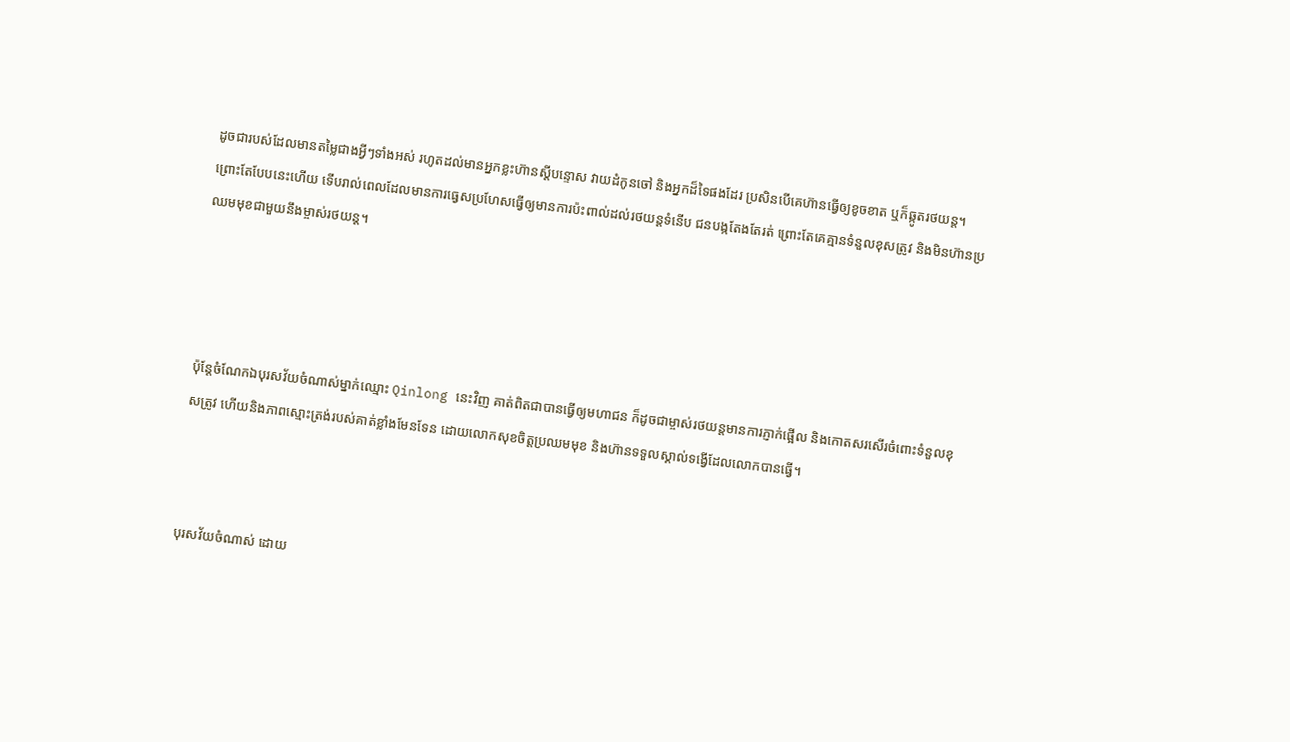ដូចជារបស់ដែលមានតម្លៃជាងអ្វីៗទាំងអស់ រហូតដល់មានអ្នកខ្លះហ៊ានស្តីបន្ទោស វាយដំកូនចៅ និងអ្នកដ៏ទៃផងដែរ ប្រសិនបើគេហ៊ានធ្វើឲ្យខូចខាត ឬក៏ឆ្កូតរថយន្ត។ ព្រោះតែបែបនេះហើយ ទើបរាល់ពេលដែលមានការធ្វេសប្រហែសធ្វើឲ្យមានការប៉ះពាល់ដល់រថយន្តទំនើប ជនបង្កតែងតែរត់ ព្រោះតែគេគ្មានទំនួលខុសត្រូវ និងមិនហ៊ានប្រឈមមុខជាមួយនឹងម្ចាស់រថយន្ត។




ប៉ុន្តែចំណែកឯបុរសវ័យចំណាស់ម្នាក់ឈ្មោះ Qinlong នេះវិញ គាត់ពិតជាបានធ្វើឲ្យមហាជន ក៏ដូចជាម្ចាស់រថយន្តមានការភ្ញាក់ផ្អើល និងកោតសរសើរចំពោះទំនួលខុសត្រូវ ហើយនិងភាពស្មោះត្រង់របស់គាត់ខ្លាំងមែនទែន ដោយលោកសុខចិត្តប្រឈមមុខ និងហ៊ានទទួលស្គាល់ទង្វើដែលលោកបានធ្វើ។



បុរសវ័យចំណាស់ ដោយ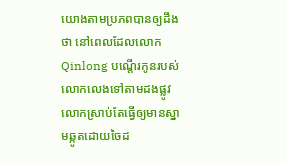យោងតាមប្រភពបានឲ្យដឹងថា នៅពេលដែលលោក Qinlong បណ្តើរកូនរបស់លោកលេងទៅតាមដងផ្លូវ លោកស្រាប់តែធ្វើឲ្យមានស្នាមឆ្កូតដោយចៃដ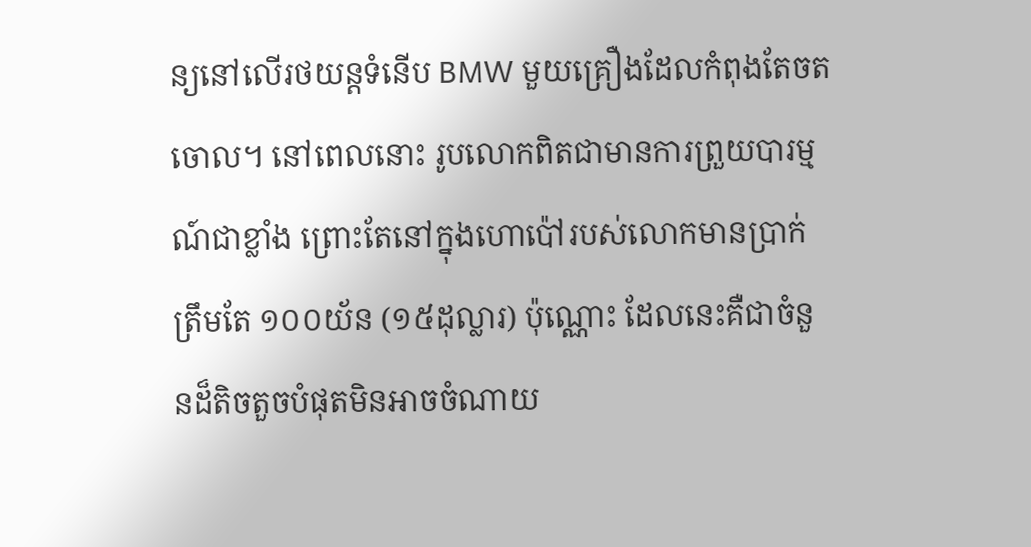ន្យនៅលើរថយន្តទំនើប BMW មួយគ្រឿងដែលកំពុងតែចតចោល។ នៅពេលនោះ រូបលោកពិតជាមានការព្រួយបារម្មណ៍ជាខ្លាំង ព្រោះតែនៅក្នុងហោប៉ៅរបស់លោកមានប្រាក់ត្រឹមតែ ១០០យ័ន (១៥ដុល្លារ) ប៉ុណ្ណោះ ដែលនេះគឺជាចំនួនដ៏តិចតួចបំផុតមិនអាចចំណាយ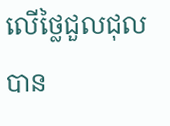លើថ្លៃជួលជុលបាន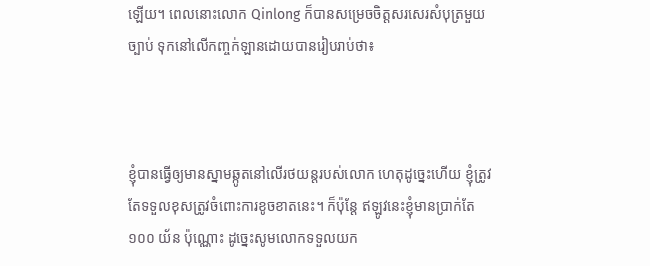ឡើយ។ ពេលនោះលោក Qinlong ក៏បានសម្រេចចិត្តសរសេរសំបុត្រមួយច្បាប់ ទុកនៅលើកញ្ចក់ឡានដោយបានរៀបរាប់ថា៖



ខ្ញុំបានធ្វើឲ្យមានស្នាមឆ្កូតនៅលើរថយន្តរបស់លោក ហេតុដូច្នេះហើយ ខ្ញុំត្រូវតែទទួលខុសត្រូវចំពោះការខូចខាតនេះ។ ក៏ប៉ុន្តែ ឥឡូវនេះខ្ញុំមានប្រាក់តែ ១០០ យ័ន ប៉ុណ្ណោះ ដូច្នេះសូមលោកទទួលយក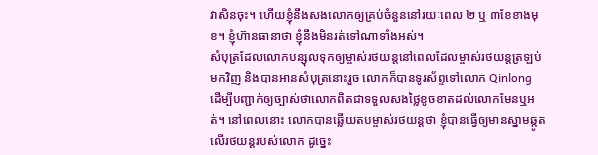វាសិនចុះ។ ហើយខ្ញុំនឹងសងលោកឲ្យគ្រប់ចំនួននៅរយៈពេល ២ ឬ ៣ខែខាងមុខ។ ខ្ញុំហ៊ានធានាថា ខ្ញុំនឹងមិនរត់ទៅណាទាំងអស់។
សំបុត្រដែលលោកបន្សុលទុកឲ្យម្ចាស់រថយន្តនៅពេលដែលម្ចាស់រថយន្តត្រឡប់មកវិញ និងបានអានសំបុត្រនោះរួច លោកក៏បានទូរស័ព្ទទៅលោក Qinlong ដើម្បីបញ្ជាក់ឲ្យច្បាស់ថាលោកពិតជាទទួលសងថ្លៃខូចខាតដល់លោកមែនឬអត់។ នៅពេលនោះ លោកបានឆ្លើយតបម្ចាស់រថយន្តថា ខ្ញុំបានធ្វើឲ្យមានស្នាមឆ្កូតលើរថយន្តរបស់លោក ដូច្នេះ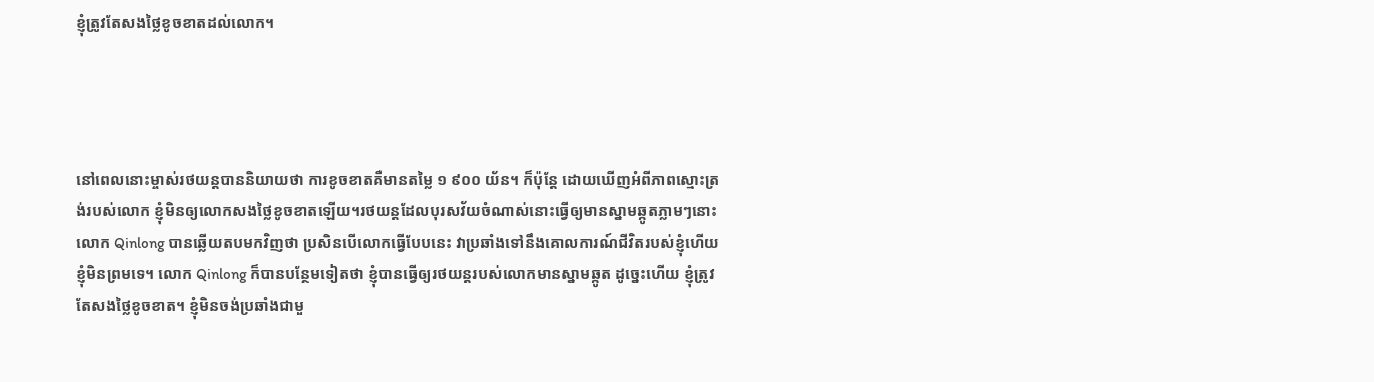ខ្ញុំត្រូវតែសងថ្លៃខូចខាតដល់លោក។




នៅពេលនោះម្ចាស់រថយន្តបាននិយាយថា ការខូចខាតគឺមានតម្លៃ ១ ៩០០ យ័ន។ ក៏ប៉ុន្តែ ដោយឃើញអំពីភាពស្មោះត្រង់របស់លោក ខ្ញុំមិនឲ្យលោកសងថ្លៃខូចខាតឡើយ។រថយន្តដែលបុរសវ័យចំណាស់នោះធ្វើឲ្យមានស្នាមឆ្កូតភ្លាមៗនោះ លោក Qinlong បានឆ្លើយតបមកវិញថា ប្រសិនបើលោកធ្វើបែបនេះ វាប្រឆាំងទៅនឹងគោលការណ៍ជីវិតរបស់ខ្ញុំហើយ ខ្ញុំមិនព្រមទេ។ លោក Qinlong ក៏បានបន្ថែមទៀតថា ខ្ញុំបានធ្វើឲ្យរថយន្តរបស់លោកមានស្នាមឆ្កូត ដូច្នេះហើយ ខ្ញុំត្រូវតែសងថ្លៃខូចខាត។ ខ្ញុំមិនចង់ប្រឆាំងជាមួ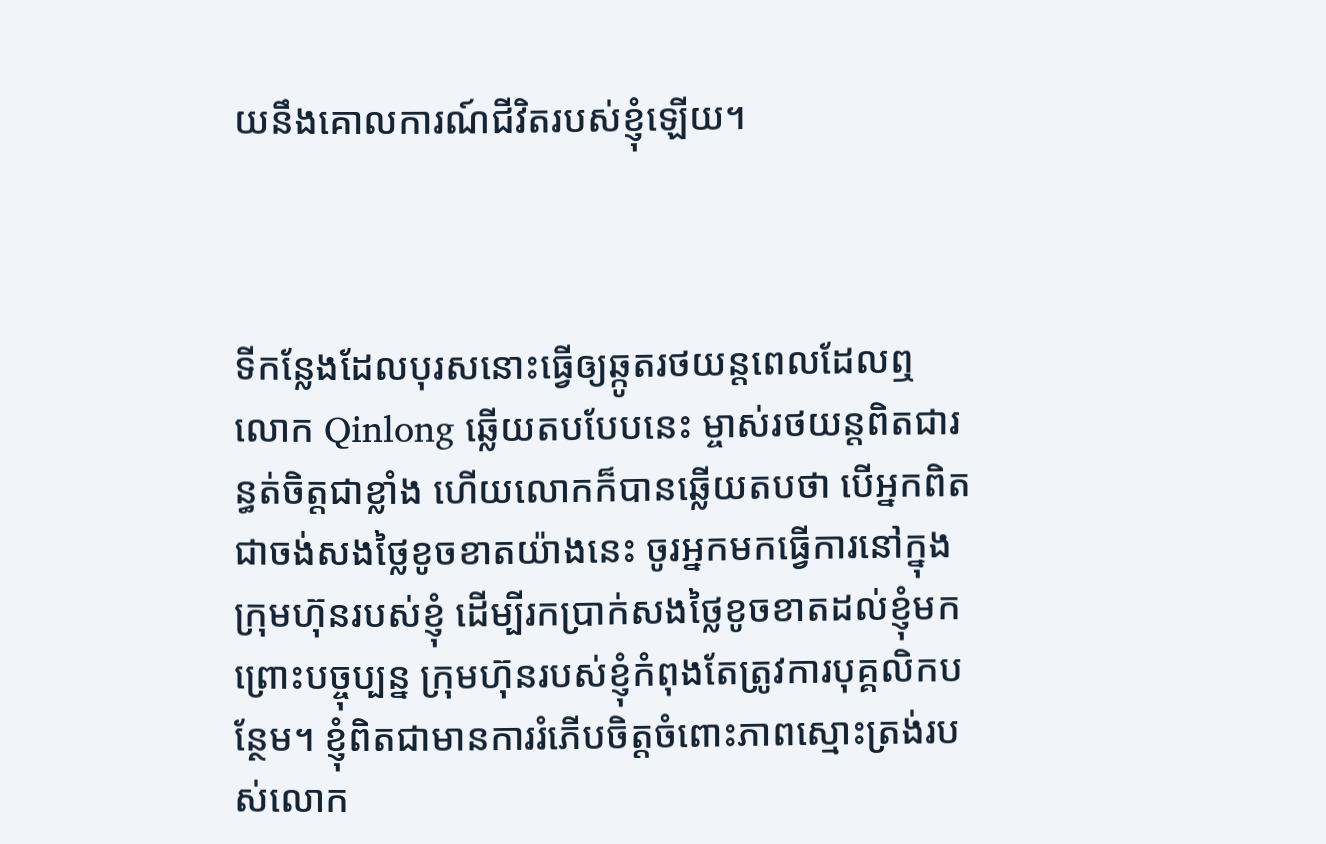យនឹងគោលការណ៍ជីវិតរបស់ខ្ញុំឡើយ។



ទីកន្លែងដែលបុរសនោះធ្វើឲ្យឆ្កូតរថយន្តពេលដែលឮ លោក Qinlong ឆ្លើយតបបែបនេះ ម្ចាស់រថយន្តពិតជារន្ធត់ចិត្តជាខ្លាំង ហើយលោកក៏បានឆ្លើយតបថា បើអ្នកពិតជាចង់សងថ្លៃខូចខាតយ៉ាងនេះ ចូរអ្នកមកធ្វើការនៅក្នុងក្រុមហ៊ុនរបស់ខ្ញុំ ដើម្បីរកប្រាក់សងថ្លៃខូចខាតដល់ខ្ញុំមក ព្រោះបច្ចុប្បន្ន ក្រុមហ៊ុនរបស់ខ្ញុំកំពុងតែត្រូវការបុគ្គលិកបន្ថែម។ ខ្ញុំពិតជាមានការរំភើបចិត្តចំពោះភាពស្មោះត្រង់របស់លោក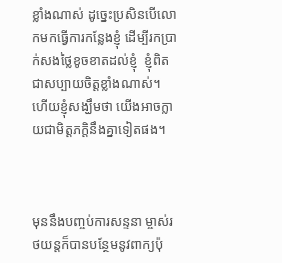ខ្លាំងណាស់ ដូច្នេះប្រសិនបើលោកមកធ្វើការកន្លែងខ្ញុំ ដើម្បីរកប្រាក់សងថ្លៃខូចខាតដល់ខ្ញុំ  ខ្ញុំពិតជាសប្បាយចិត្តខ្លាំងណាស់។ ហើយខ្ញុំសង្ឃឹមថា យើងអាចក្លាយជាមិត្តភក្តិនឹងគ្នាទៀតផង។



មុននឹងបញ្ចប់ការសន្ទនា ម្ចាស់រថយន្តក៏បានបន្ថែមនូវពាក្យប៉ុ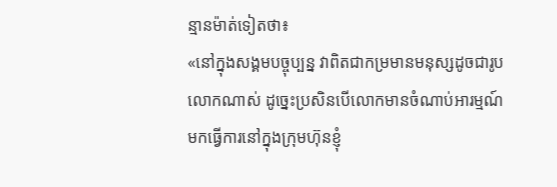ន្មានម៉ាត់ទៀតថា៖
«នៅក្នុងសង្គមបច្ចុប្បន្ន វាពិតជាកម្រមានមនុស្សដូចជារូបលោកណាស់ ដូច្នេះប្រសិនបើលោកមានចំណាប់អារម្មណ៍មកធ្វើការនៅក្នុងក្រុមហ៊ុនខ្ញុំ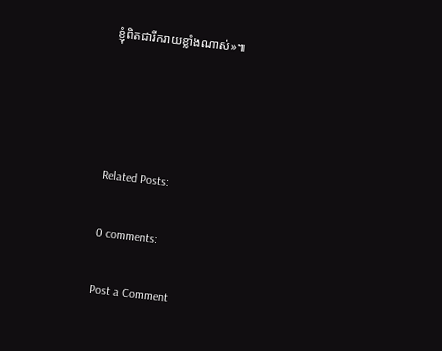ខ្ញុំពិតជារីករាយខ្លាំងណាស់»៕




Related Posts:

0 comments:

Post a Comment